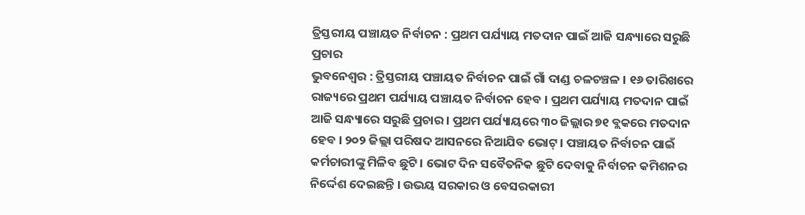ତ୍ରିସ୍ତରୀୟ ପଞ୍ଚାୟତ ନିର୍ବାଚନ : ପ୍ରଥମ ପର୍ଯ୍ୟାୟ ମତଦାନ ପାଇଁ ଆଜି ସନ୍ଧ୍ୟାରେ ସରୁଛି ପ୍ରଚାର
ଭୁବନେଶ୍ୱର : ତ୍ରିସ୍ତରୀୟ ପଞ୍ଚାୟତ ନିର୍ବାଚନ ପାଇଁ ଗାଁ ଦାଣ୍ଡ ଚଳଚଞ୍ଚଳ । ୧୬ ତାରିଖରେ ରାଜ୍ୟରେ ପ୍ରଥମ ପର୍ଯ୍ୟାୟ ପଞ୍ଚାୟତ ନିର୍ବାଚନ ହେବ । ପ୍ରଥମ ପର୍ଯ୍ୟାୟ ମତଦାନ ପାଇଁ ଆଜି ସନ୍ଧ୍ୟାରେ ସରୁଛି ପ୍ରଚାର । ପ୍ରଥମ ପର୍ଯ୍ୟାୟରେ ୩୦ ଜିଲ୍ଲାର ୭୧ ବ୍ଲକରେ ମତଦାନ ହେବ । ୨୦୨ ଜିଲ୍ଲା ପରିଷଦ ଆସନରେ ନିଆଯିବ ଭୋଟ୍ । ପଞ୍ଚାୟତ ନିର୍ବାଚନ ପାଇଁ କର୍ମଚାରୀଙ୍କୁ ମିଳିବ ଛୁଟି । ଭୋଟ ଦିନ ସବୈତନିକ ଛୁଟି ଦେବାକୁ ନିର୍ବାଚନ କମିଶନର ନିର୍ଦ୍ଦେଶ ଦେଇଛନ୍ତି । ଉଭୟ ସରକାର ଓ ବେସରକାରୀ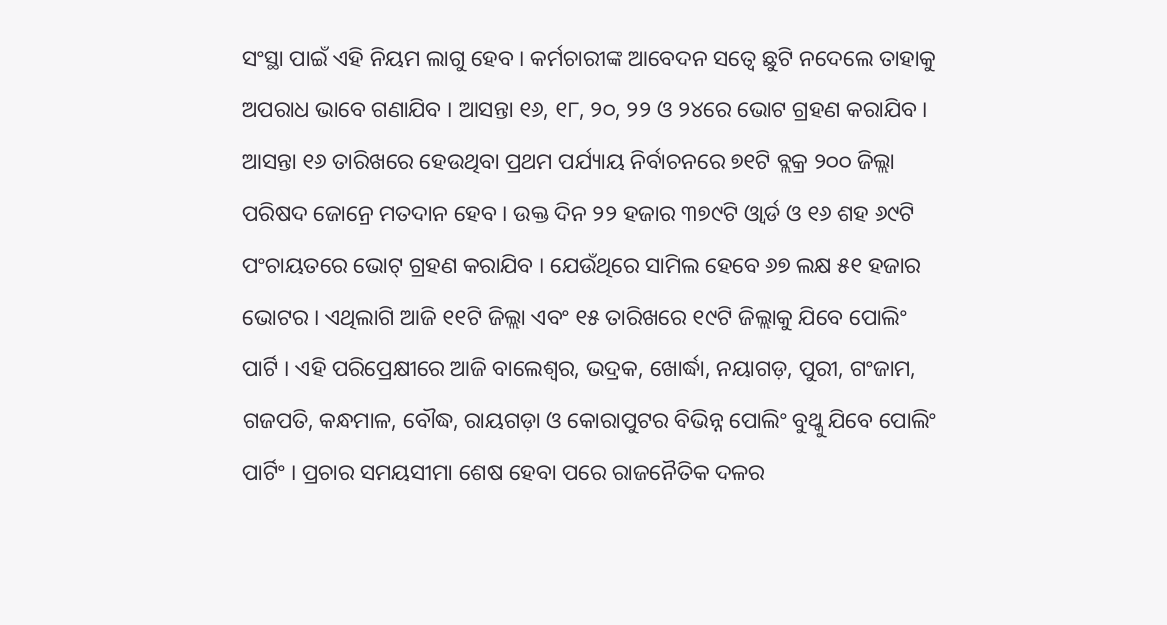ସଂସ୍ଥା ପାଇଁ ଏହି ନିୟମ ଲାଗୁ ହେବ । କର୍ମଚାରୀଙ୍କ ଆବେଦନ ସତ୍ୱେ ଛୁଟି ନଦେଲେ ତାହାକୁ ଅପରାଧ ଭାବେ ଗଣାଯିବ । ଆସନ୍ତା ୧୬, ୧୮, ୨୦, ୨୨ ଓ ୨୪ରେ ଭୋଟ ଗ୍ରହଣ କରାଯିବ ।
ଆସନ୍ତା ୧୬ ତାରିଖରେ ହେଉଥିବା ପ୍ରଥମ ପର୍ଯ୍ୟାୟ ନିର୍ବାଚନରେ ୭୧ଟି ବ୍ଲକ୍ର ୨୦୦ ଜିଲ୍ଲା ପରିଷଦ ଜୋନ୍ରେ ମତଦାନ ହେବ । ଉକ୍ତ ଦିନ ୨୨ ହଜାର ୩୭୯ଟି ଓ୍ୱାର୍ଡ ଓ ୧୬ ଶହ ୬୯ଟି ପଂଚାୟତରେ ଭୋଟ୍ ଗ୍ରହଣ କରାଯିବ । ଯେଉଁଥିରେ ସାମିଲ ହେବେ ୬୭ ଲକ୍ଷ ୫୧ ହଜାର ଭୋଟର । ଏଥିଲାଗି ଆଜି ୧୧ଟି ଜିଲ୍ଲା ଏବଂ ୧୫ ତାରିଖରେ ୧୯ଟି ଜିଲ୍ଲାକୁ ଯିବେ ପୋଲିଂ ପାର୍ଟି । ଏହି ପରିପ୍ରେକ୍ଷୀରେ ଆଜି ବାଲେଶ୍ୱର, ଭଦ୍ରକ, ଖୋର୍ଦ୍ଧା, ନୟାଗଡ଼, ପୁରୀ, ଗଂଜାମ, ଗଜପତି, କନ୍ଧମାଳ, ବୌଦ୍ଧ, ରାୟଗଡ଼ା ଓ କୋରାପୁଟର ବିଭିନ୍ନ ପୋଲିଂ ବୁଥ୍କୁ ଯିବେ ପୋଲିଂ ପାର୍ଟିଂ । ପ୍ରଚାର ସମୟସୀମା ଶେଷ ହେବା ପରେ ରାଜନୈତିକ ଦଳର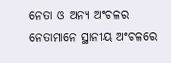ନେତା ଓ ଅନ୍ୟ ଅଂଚଳର ନେତାମାନେ ସ୍ଥାନୀୟ ଅଂଚଳରେ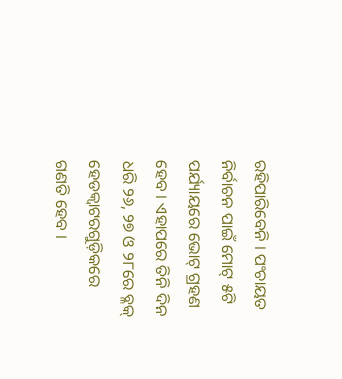ରହିପାରିବେନି । ପଂଚାୟତ ନିର୍ବାଚନ ପାଇଁ ମୋଟ୍ ୫ଟି ପର୍ଯ୍ୟାୟରେ ଭୋଟ୍ ଗ୍ରହଣ ହେବ । ଏହାପରେ ତିନି ଦିନ ଧରି ୨୬, ୨୭ ଓ ୨୮ରେ ବ୍ଳକ୍ ହେଡକ୍ୱାଟରଗୁଡ଼ିକରେ ଗଣତି ହେବ ।